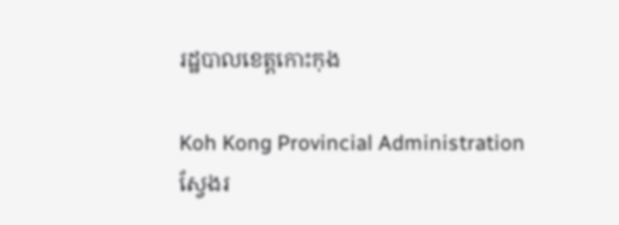រដ្ឋបាលខេត្តកោះកុង

Koh Kong Provincial Administration
ស្វែងរ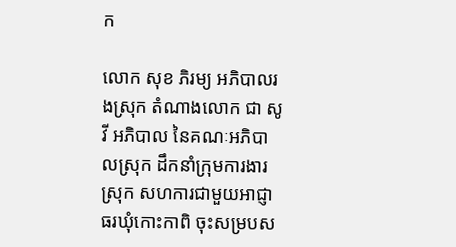ក

លោក សុខ ភិរម្យ អភិបាលរងស្រុក តំណាងលោក ជា សូវី អភិបាល នៃគណៈអភិបាលស្រុក ដឹកនាំក្រុមការងារស្រុក សហការជាមួយអាជ្ញាធរឃុំកោះកាពិ ចុះសម្របស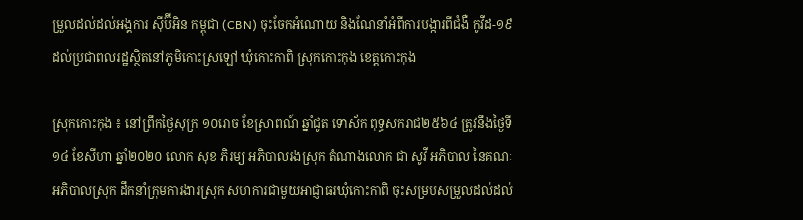ម្រួលដល់ដល់អង្គការ ស៊ីប៊ីអិន កម្ពុជា (CBN) ចុះចែកអំណោយ និងណែនាំអំពីការបង្ការពីជំងឺ កូវីដ-១៩ ដល់ប្រជាពលរដ្ឋស្ថិតនៅភូមិកោះស្រឡៅ ឃុំកោះកាពិ ស្រុកកោះកុង ខេត្តកោះកុង

ស្រុកកោះកុង ៖ នៅព្រឹកថ្ងៃសុក្រ ១០រោច ខែស្រាពណ៍ ឆ្នាំជូត ទោស័ក ពុទ្ធសករាជ២៥៦៤ ត្រូវនឹងថ្ងៃទី១៤ ខែសីហា ឆ្នាំ២០២០ លោក សុខ ភិរម្យ អភិបាលរងស្រុក តំណាងលោក ជា សូវី អភិបាល នៃគណៈអភិបាលស្រុក ដឹកនាំក្រុមការងារស្រុក សហការជាមួយអាជ្ញាធរឃុំកោះកាពិ ចុះសម្របសម្រួលដល់ដល់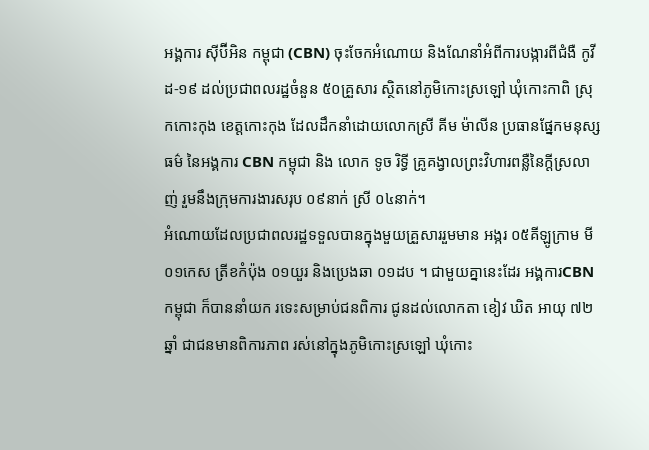អង្គការ ស៊ីប៊ីអិន កម្ពុជា (CBN) ចុះចែកអំណោយ និងណែនាំអំពីការបង្ការពីជំងឺ កូវីដ-១៩ ដល់ប្រជាពលរដ្ឋចំនួន ៥០គ្រួសារ ស្ថិតនៅភូមិកោះស្រឡៅ ឃុំកោះកាពិ ស្រុកកោះកុង ខេត្តកោះកុង ដែលដឹកនាំដោយលោកស្រី គីម ម៉ាលីន ប្រធានផ្នែកមនុស្សធម៌ នៃអង្គការ CBN កម្ពុជា និង លោក ទូច រិទ្ធី គ្រូគង្វាលព្រះវិហារពន្លឺនៃក្ដីស្រលាញ់ រួមនឹងក្រុមការងារសរុប ០៩នាក់ ស្រី ០៤នាក់។
អំណោយដែលប្រជាពលរដ្ឋទទួលបានក្នុងមួយគ្រួសាររួមមាន អង្ករ ០៥គីឡូក្រាម មី ០១កេស ត្រីខកំប៉ុង ០១យួរ និងប្រេងឆា ០១ដប ។ ជាមួយគ្នានេះដែរ អង្គការCBN កម្ពុជា ក៏បាននាំយក រទេះសម្រាប់ជនពិការ ជូនដល់លោកតា ខៀវ ឃិត អាយុ ៧២ឆ្នាំ ជាជនមានពិការភាព រស់នៅក្នុងភូមិកោះស្រឡៅ ឃុំកោះ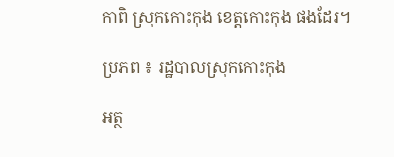កាពិ ស្រុកកោះកុង ខេត្តកោះកុង ផងដែរ។

ប្រភព ៖ រដ្ឋបាលស្រុកកោះកុង

អត្ថ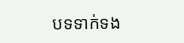បទទាក់ទង